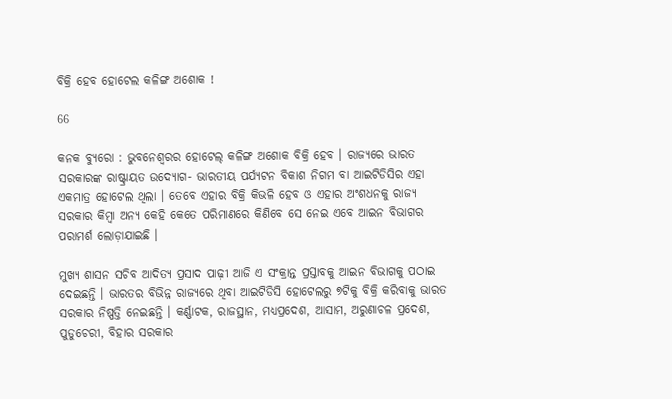ବିକ୍ରି ହେବ ହୋଟେଲ କଳିଙ୍ଗ ଅଶୋକ !

66

କନକ ବ୍ୟୁରୋ : ଭୁବନେଶ୍ୱରର ହୋଟେଲ୍ କଳିଙ୍ଗ ଅଶୋକ ବିକ୍ରି ହେବ । ରାଜ୍ୟରେ ଭାରତ ସରକାରଙ୍କ ରାଷ୍ଟ୍ରାୟତ ଉଦ୍ୟୋଗ- ଭାରତୀୟ ପର୍ଯ୍ୟଟନ ବିକାଶ ନିଗମ ବା ଆଇଟିଡିସିର ଏହା ଏକମାତ୍ର ହୋଟେଲ ଥିଲା । ତେବେ ଏହାର ବିକ୍ରି କିଭଳି ହେବ ଓ ଏହାର ଅଂଶଧନକୁ ରାଜ୍ୟ ସରକାର କିମ୍ବା ଅନ୍ୟ କେହି କେତେ ପରିମାଣରେ କିଣିବେ ସେ ନେଇ ଏବେ ଆଇନ ବିଭାଗର ପରାମର୍ଶ ଲୋଡ଼ାଯାଇଛି ।

ମୁଖ୍ୟ ଶାସନ ସଚିବ ଆଦିତ୍ୟ ପ୍ରସାଦ ପାଢ଼ୀ ଆଜି ଏ ସଂକ୍ରାନ୍ତ ପ୍ରସ୍ତାବକୁ ଆଇନ ବିଭାଗକୁ ପଠାଇ ଦେଇଛନ୍ତି । ଭାରତର ବିଭିନ୍ନ ରାଜ୍ୟରେ ଥିବା ଆଇଟିଡିସି ହୋଟେଲରୁ ୭ଟିକୁ ବିକ୍ରି କରିବାକୁ ଭାରତ ସରକାର ନିଷ୍ପତ୍ତି ନେଇଛନ୍ତି । କର୍ଣ୍ଣାଟକ, ରାଜସ୍ଥାନ, ମଧ୍ୟପ୍ରଦେଶ, ଆସାମ, ଅରୁଣାଚଳ ପ୍ରଦେଶ, ପୁଡୁଚେରୀ, ବିହାର ସରକାର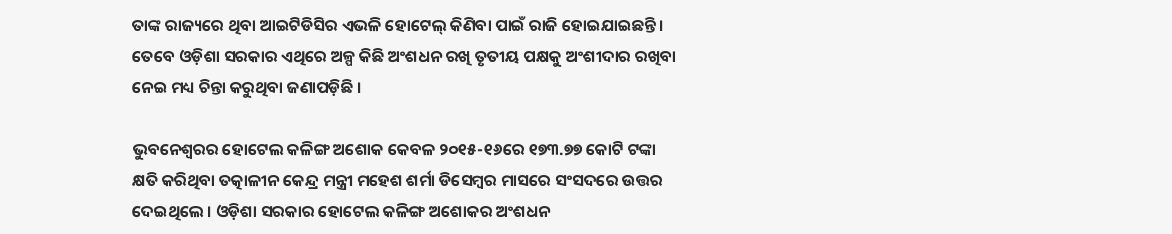ତାଙ୍କ ରାଜ୍ୟରେ ଥିବା ଆଇଟିଡିସିର ଏଭଳି ହୋଟେଲ୍ କିଣିବା ପାଇଁ ରାଜି ହୋଇଯାଇଛନ୍ତି । ତେବେ ଓଡ଼ିଶା ସରକାର ଏଥିରେ ଅଳ୍ପ କିଛି ଅଂଶଧନ ରଖି ତୃତୀୟ ପକ୍ଷକୁ ଅଂଶୀଦାର ରଖିବା ନେଇ ମଧ୍ୟ ଚିନ୍ତା କରୁଥିବା ଜଣାପଡ଼ିଛି ।

ଭୁବନେଶ୍ୱରର ହୋଟେଲ କଳିଙ୍ଗ ଅଶୋକ କେବଳ ୨୦୧୫-୧୬ରେ ୧୭୩.୭୭ କୋଟି ଟଙ୍କା କ୍ଷତି କରିଥିବା ତତ୍କାଳୀନ କେନ୍ଦ୍ର ମନ୍ତ୍ରୀ ମହେଶ ଶର୍ମା ଡିସେମ୍ବର ମାସରେ ସଂସଦରେ ଉତ୍ତର ଦେଇଥିଲେ । ଓଡ଼ିଶା ସରକାର ହୋଟେଲ କଳିଙ୍ଗ ଅଶୋକର ଅଂଶଧନ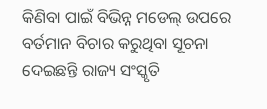କିଣିବା ପାଇଁ ବିଭିନ୍ନ ମଡେଲ୍ ଉପରେ ବର୍ତମାନ ବିଚାର କରୁଥିବା ସୂଚନା ଦେଇଛନ୍ତି ରାଜ୍ୟ ସଂସ୍କୃତି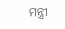ମନ୍ତ୍ରୀ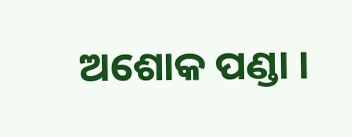ଅଶୋକ ପଣ୍ଡା ।